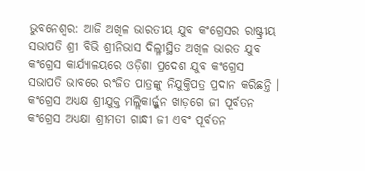ଭୁବନେଶ୍ୱର: ଆଜି ଅଖିଳ ଭାରତୀୟ ଯୁବ କଂଗ୍ରେସର ରାଷ୍ଟ୍ରୀୟ ସଭାପତି ଶ୍ରୀ ବିଭି ଶ୍ରୀନିଭାସ ଦିଲ୍ଳୀସ୍ଥିତ ଅଖିଳ ଭାରତ ଯୁବ କଂଗ୍ରେସ କାର୍ଯ୍ୟାଳୟରେ ଓଡ଼ିଶା ପ୍ରଦେଶ ଯୁବ କଂଗ୍ରେସ ସଭାପତି ଭାବରେ ରଂଜିତ ପାତ୍ରଙ୍କୁ ନିଯୁକ୍ତିପତ୍ର ପ୍ରଦାନ କରିଛନ୍ତି । କଂଗ୍ରେସ ଅଧ୍ୟକ୍ଷ ଶ୍ରୀଯୁକ୍ତ ମଲ୍ଲିକାର୍ଜ୍ଜୁନ ଖାଡ଼ଗେ ଜୀ ପୂର୍ବତନ କଂଗ୍ରେସ ଅଧ୍ୟକ୍ଷା ଶ୍ରୀମତୀ ଗାନ୍ଧୀ ଜୀ ଏବଂ ପୂର୍ବତନ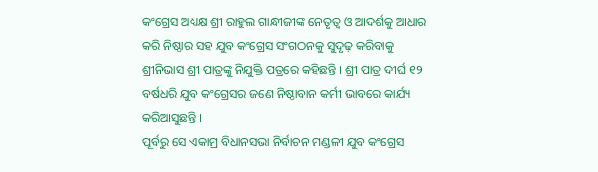କଂଗ୍ରେସ ଅଧ୍ୟକ୍ଷ ଶ୍ରୀ ରାହୁଲ ଗାନ୍ଧୀଜୀଙ୍କ ନେତୃତ୍ୱ ଓ ଆଦର୍ଶକୁ ଆଧାର କରି ନିଷ୍ଠାର ସହ ଯୁବ କଂଗ୍ରେସ ସଂଗଠନକୁ ସୁଦୃଢ଼ କରିବାକୁ ଶ୍ରୀନିଭାସ ଶ୍ରୀ ପାତ୍ରଙ୍କୁ ନିଯୁକ୍ତି ପତ୍ରରେ କହିଛନ୍ତି । ଶ୍ରୀ ପାତ୍ର ଦୀର୍ଘ ୧୨ ବର୍ଷଧରି ଯୁବ କଂଗ୍ରେସର ଜଣେ ନିଷ୍ଠାବାନ କର୍ମୀ ଭାବରେ କାର୍ଯ୍ୟ କରିଆସୁଛନ୍ତି ।
ପୂର୍ବରୁ ସେ ଏକାମ୍ର ବିଧାନସଭା ନିର୍ବାଚନ ମଣ୍ଡଳୀ ଯୁବ କଂଗ୍ରେସ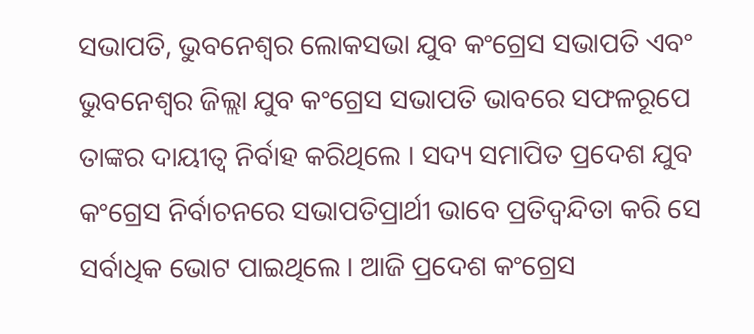ସଭାପତି, ଭୁବନେଶ୍ୱର ଲୋକସଭା ଯୁବ କଂଗ୍ରେସ ସଭାପତି ଏବଂ ଭୁବନେଶ୍ୱର ଜିଲ୍ଲା ଯୁବ କଂଗ୍ରେସ ସଭାପତି ଭାବରେ ସଫଳରୂପେ ତାଙ୍କର ଦାୟୀତ୍ୱ ନିର୍ବାହ କରିଥିଲେ । ସଦ୍ୟ ସମାପିତ ପ୍ରଦେଶ ଯୁବ କଂଗ୍ରେସ ନିର୍ବାଚନରେ ସଭାପତିପ୍ରାର୍ଥୀ ଭାବେ ପ୍ରତିଦ୍ୱନ୍ଦିତା କରି ସେ ସର୍ବାଧିକ ଭୋଟ ପାଇଥିଲେ । ଆଜି ପ୍ରଦେଶ କଂଗ୍ରେସ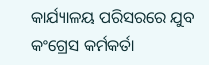କାର୍ଯ୍ୟାଳୟ ପରିସରରେ ଯୁବ କଂଗ୍ରେସ କର୍ମକର୍ତା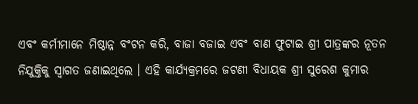ଏବଂ କର୍ମୀମାନେ ମିଷ୍ଠାନ୍ନ ବଂଟନ କରି, ବାଜା ବଜାଇ ଏବଂ ବାଣ ଫୁଟାଇ ଶ୍ରୀ ପାତ୍ରଙ୍କର ନୂତନ ନିଯୁକ୍ତିକୁ ସ୍ୱାଗତ ଜଣାଇଥିଲେ । ଏହି କାର୍ଯ୍ୟକ୍ରମରେ ଜଟଣୀ ବିଧାୟକ ଶ୍ରୀ ସୁରେଶ କୁମାର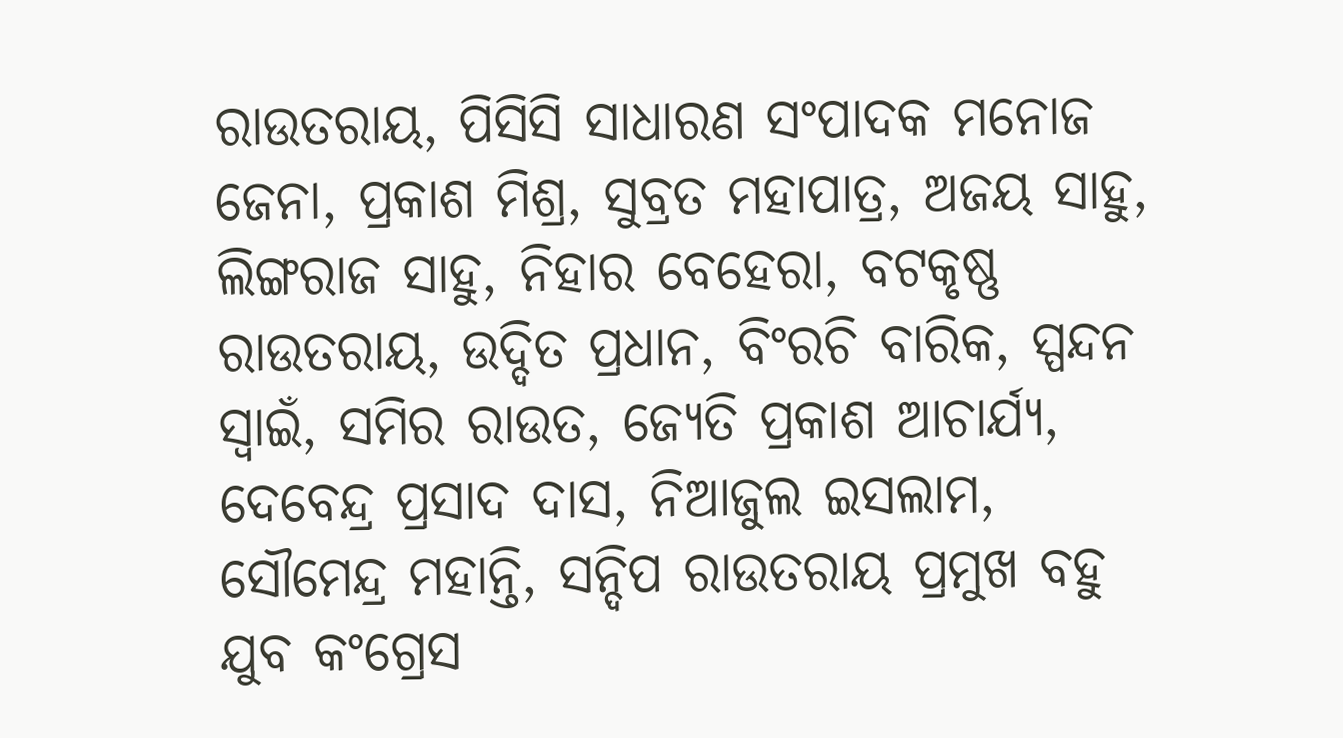ରାଉତରାୟ, ପିସିସି ସାଧାରଣ ସଂପାଦକ ମନୋଜ ଜେନା, ପ୍ରକାଶ ମିଶ୍ର, ସୁବ୍ରତ ମହାପାତ୍ର, ଅଜୟ ସାହୁ, ଲିଙ୍ଗରାଜ ସାହୁ, ନିହାର ବେହେରା, ବଟକୃଷ୍ଣ ରାଉତରାୟ, ଉଦ୍ଦିତ ପ୍ରଧାନ, ବିଂରଚି ବାରିକ, ସ୍ପନ୍ଦନ ସ୍ୱାଇଁ, ସମିର ରାଉତ, ଜ୍ୟେତି ପ୍ରକାଶ ଆଚାର୍ଯ୍ୟ, ଦେବେନ୍ଦ୍ର ପ୍ରସାଦ ଦାସ, ନିଆଜୁଲ ଇସଲାମ, ସୌମେନ୍ଦ୍ର ମହାନ୍ତି, ସନ୍ଦିପ ରାଉତରାୟ ପ୍ରମୁଖ ବହୁ ଯୁବ କଂଗ୍ରେସ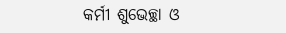କର୍ମୀ ଶୁଭେଚ୍ଛା ଓ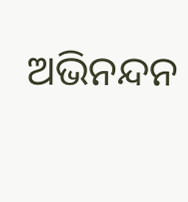ଅଭିନନ୍ଦନ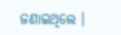ଜଣାଇଥିଲେ ।